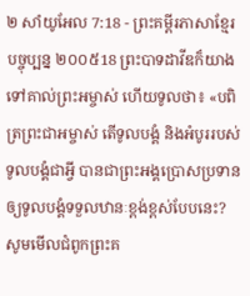២ សាំយូអែល 7:18 - ព្រះគម្ពីរភាសាខ្មែរបច្ចុប្បន្ន ២០០៥18 ព្រះបាទដាវីឌក៏យាងទៅគាល់ព្រះអម្ចាស់ ហើយទូលថា៖ «បពិត្រព្រះជាអម្ចាស់ តើទូលបង្គំ និងអំបូររបស់ទូលបង្គំជាអ្វី បានជាព្រះអង្គប្រោសប្រទានឲ្យទូលបង្គំទទួលឋានៈខ្ពង់ខ្ពស់បែបនេះ? សូមមើលជំពូកព្រះគ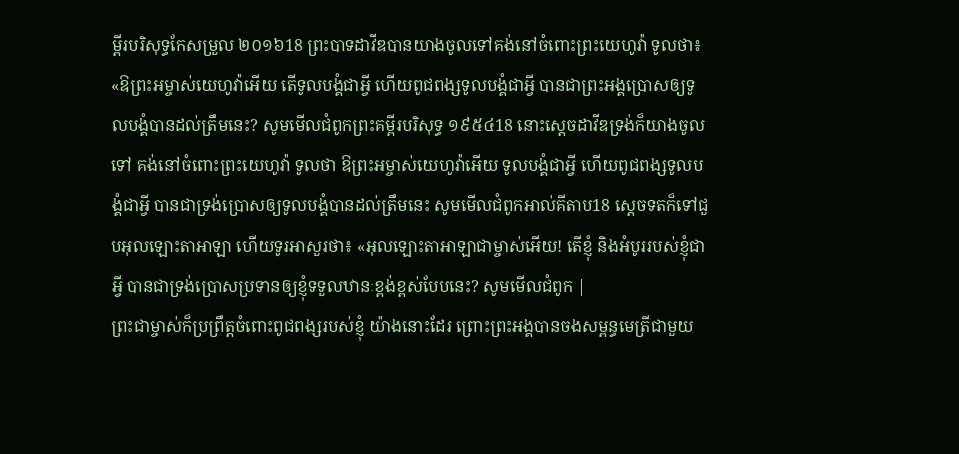ម្ពីរបរិសុទ្ធកែសម្រួល ២០១៦18 ព្រះបាទដាវីឌបានយាងចូលទៅគង់នៅចំពោះព្រះយេហូវ៉ា ទូលថា៖ «ឱព្រះអម្ចាស់យេហូវ៉ាអើយ តើទូលបង្គំជាអ្វី ហើយពូជពង្សទូលបង្គំជាអ្វី បានជាព្រះអង្គប្រោសឲ្យទូលបង្គំបានដល់ត្រឹមនេះ? សូមមើលជំពូកព្រះគម្ពីរបរិសុទ្ធ ១៩៥៤18 នោះស្តេចដាវីឌទ្រង់ក៏យាងចូលទៅ គង់នៅចំពោះព្រះយេហូវ៉ា ទូលថា ឱព្រះអម្ចាស់យេហូវ៉ាអើយ ទូលបង្គំជាអ្វី ហើយពូជពង្សទូលបង្គំជាអ្វី បានជាទ្រង់ប្រោសឲ្យទូលបង្គំបានដល់ត្រឹមនេះ សូមមើលជំពូកអាល់គីតាប18 ស្តេចទតក៏ទៅជួបអុលឡោះតាអាឡា ហើយទូរអាសួរថា៖ «អុលឡោះតាអាឡាជាម្ចាស់អើយ! តើខ្ញុំ និងអំបូររបស់ខ្ញុំជាអ្វី បានជាទ្រង់ប្រោសប្រទានឲ្យខ្ញុំទទួលឋានៈខ្ពង់ខ្ពស់បែបនេះ? សូមមើលជំពូក |
ព្រះជាម្ចាស់ក៏ប្រព្រឹត្តចំពោះពូជពង្សរបស់ខ្ញុំ យ៉ាងនោះដែរ ព្រោះព្រះអង្គបានចងសម្ពន្ធមេត្រីជាមួយ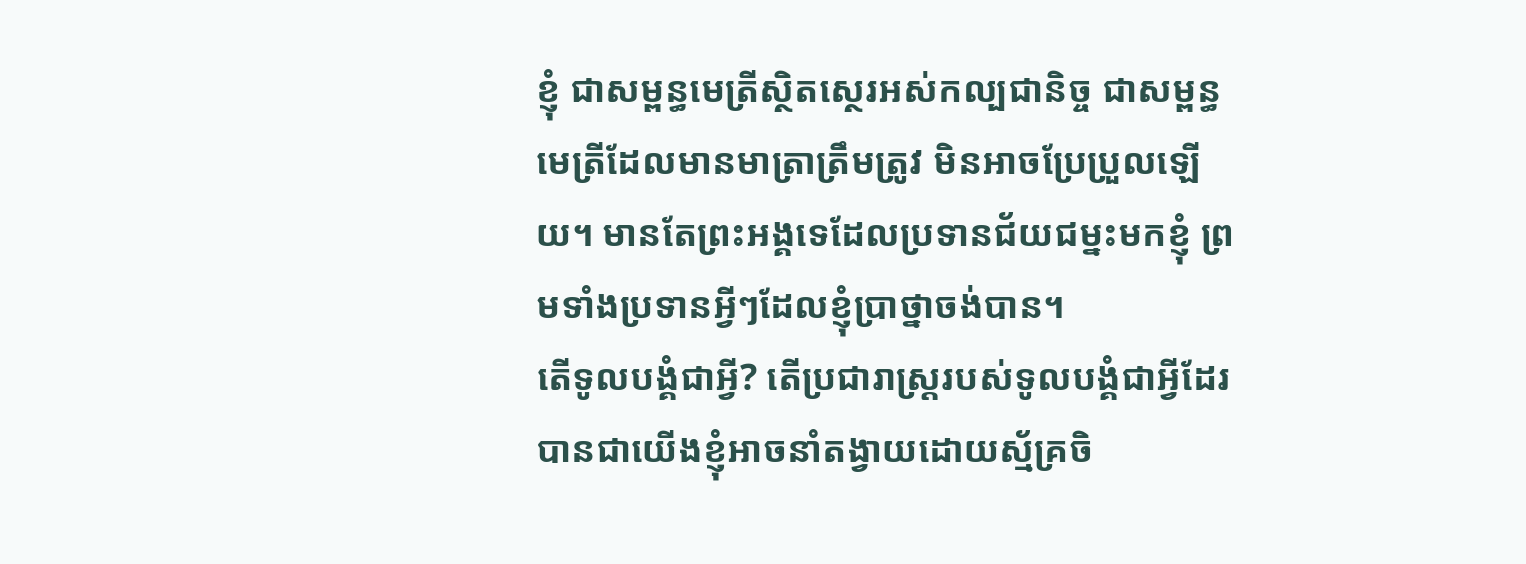ខ្ញុំ ជាសម្ពន្ធមេត្រីស្ថិតស្ថេរអស់កល្បជានិច្ច ជាសម្ពន្ធមេត្រីដែលមានមាត្រាត្រឹមត្រូវ មិនអាចប្រែប្រួលឡើយ។ មានតែព្រះអង្គទេដែលប្រទានជ័យជម្នះមកខ្ញុំ ព្រមទាំងប្រទានអ្វីៗដែលខ្ញុំប្រាថ្នាចង់បាន។
តើទូលបង្គំជាអ្វី? តើប្រជារាស្ត្ររបស់ទូលបង្គំជាអ្វីដែរ បានជាយើងខ្ញុំអាចនាំតង្វាយដោយស្ម័គ្រចិ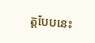ត្តបែបនេះ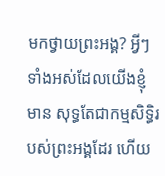មកថ្វាយព្រះអង្គ? អ្វីៗទាំងអស់ដែលយើងខ្ញុំមាន សុទ្ធតែជាកម្មសិទ្ធិរបស់ព្រះអង្គដែរ ហើយ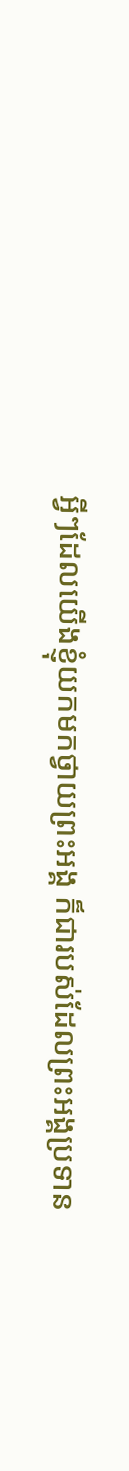អ្វីៗដែលយើងខ្ញុំយកមកថ្វាយព្រះអង្គ ក៏ជារបស់ដែលព្រះអង្គប្រទាន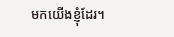មកយើងខ្ញុំដែរ។